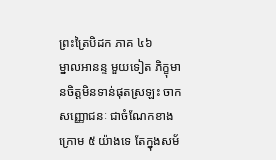ព្រះត្រៃបិដក ភាគ ៤៦
ម្នាលអានន្ទ មួយទៀត ភិក្ខុមានចិត្តមិនទាន់ផុតស្រឡះ ចាកសញ្ញោជនៈ ជាចំណែកខាងក្រោម ៥ យ៉ាងទេ តែក្នុងសម័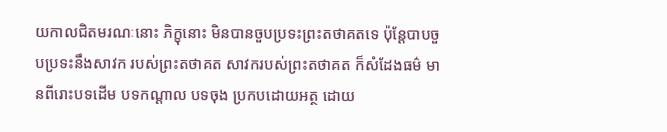យកាលជិតមរណៈនោះ ភិក្ខុនោះ មិនបានចួបប្រទះព្រះតថាគតទេ ប៉ុន្តែបាបចួបប្រទះនឹងសាវក របស់ព្រះតថាគត សាវករបស់ព្រះតថាគត ក៏សំដែងធម៌ មានពីរោះបទដើម បទកណ្តាល បទចុង ប្រកបដោយអត្ថ ដោយ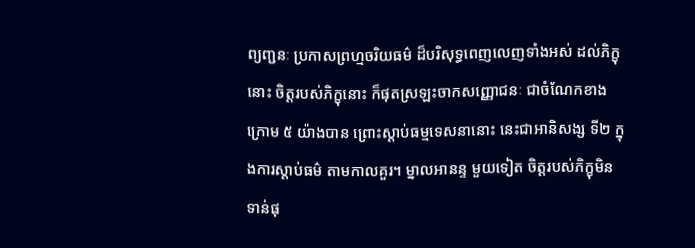ព្យញ្ជនៈ ប្រកាសព្រហ្មចរិយធម៌ ដ៏បរិសុទ្ធពេញលេញទាំងអស់ ដល់ភិក្ខុនោះ ចិត្តរបស់ភិក្ខុនោះ ក៏ផុតស្រឡះចាកសញ្ញោជនៈ ជាចំណែកខាងក្រោម ៥ យ៉ាងបាន ព្រោះស្តាប់ធម្មទេសនានោះ នេះជាអានិសង្ស ទី២ ក្នុងការស្តាប់ធម៌ តាមកាលគួរ។ ម្នាលអានន្ទ មួយទៀត ចិត្តរបស់ភិក្ខុមិនទាន់ផុ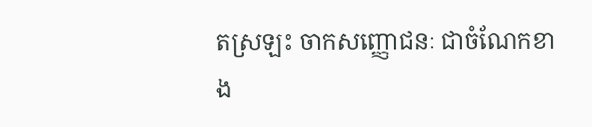តស្រឡះ ចាកសញ្ញោជនៈ ជាចំណែកខាង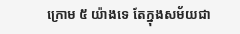ក្រោម ៥ យ៉ាងទេ តែក្នុងសម័យជា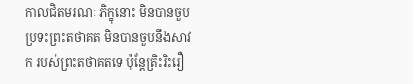កាលជិតមរណៈ ភិក្ខុនោះ មិនបានចួបប្រទះព្រះតថាគត មិនបានចួបនឹងសាវក របស់ព្រះតថាគតទេ ប៉ុន្តែត្រិះរិះរឿ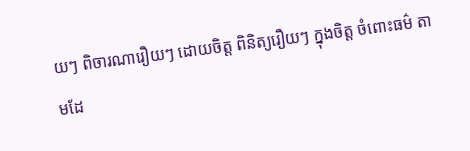យៗ ពិចារណារឿយៗ ដោយចិត្ត ពិនិត្យរឿយៗ ក្នុងចិត្ត ចំពោះធម៌ តាមដែ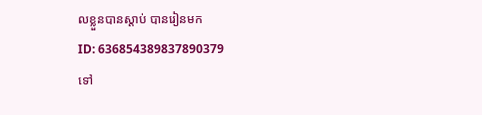លខ្លួនបានស្តាប់ បានរៀនមក
ID: 636854389837890379
ទៅ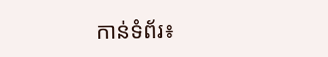កាន់ទំព័រ៖